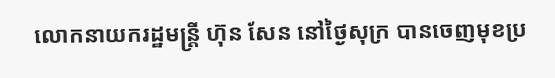លោកនាយករដ្ឋមន្រ្តី ហ៊ុន សែន នៅថ្ងៃសុក្រ បានចេញមុខប្រ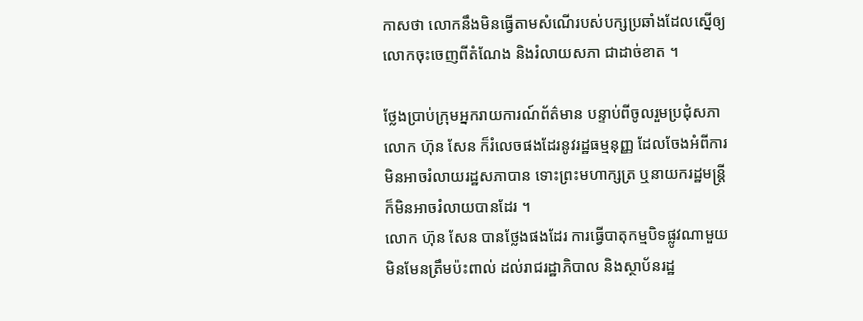កាសថា លោកនឹងមិនធ្វើតាមសំណើរបស់បក្សប្រឆាំងដែលស្នើឲ្យលោកចុះចេញពីតំណែង និងរំលាយសភា ជាដាច់ខាត ។

ថ្លែងប្រាប់ក្រុមអ្នករាយការណ៍ព័ត៌មាន បន្ទាប់ពីចូលរួមប្រជុំសភា លោក ហ៊ុន សែន ក៏រំលេចផងដែរនូវរដ្ឋធម្មនុញ្ញ ដែលចែងអំពីការមិនអាចរំលាយរដ្ឋសភាបាន ទោះព្រះមហាក្សត្រ ឬនាយករដ្ឋមន្រ្តី ក៏មិនអាចរំលាយបានដែរ ។
លោក ហ៊ុន សែន បានថ្លែងផងដែរ ការធ្វើបាតុកម្មបិទផ្លូវណាមួយ មិនមែនត្រឹមប៉ះពាល់ ដល់រាជរដ្ឋាភិបាល និងស្ថាប័នរដ្ឋ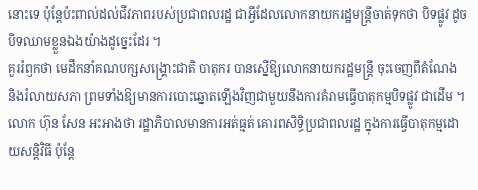នោះទេ ប៉ុន្តែប៉ះពាល់ដល់ជីវភាពរបស់ប្រជាពលរដ្ឋ ជាអ្វីដែលលោកនាយករដ្ឋមន្រ្តីចាត់ទុកថា បិទផ្លូវ ដូចបិទឈាមខ្លួនឯងយ៉ាងដូច្នេះដែរ ។
គួររំឭកថា មេដឹកនាំគណបក្សសង្រ្គោះជាតិ បាតុករ បានស្នើឱ្យលោកនាយករដ្ឋមន្រ្តី ចុះចេញពីតំណែង និងរំលាយសភា ព្រមទាំងឱ្យមានការបោះឆ្នោតឡើងវិញជាមួយនឹងការគំរាមធ្វើបាតុកម្មបិទផ្លូវ ជាដើម ។
លោក ហ៊ុន សែន អះអាងថា រដ្ឋាភិបាលមានការអត់ធ្មត់ គោរពសិទ្ធិប្រជាពលរដ្ឋ ក្នុងការធ្វើបាតុកម្មដោយសន្តិវិធី ប៉ុន្តែ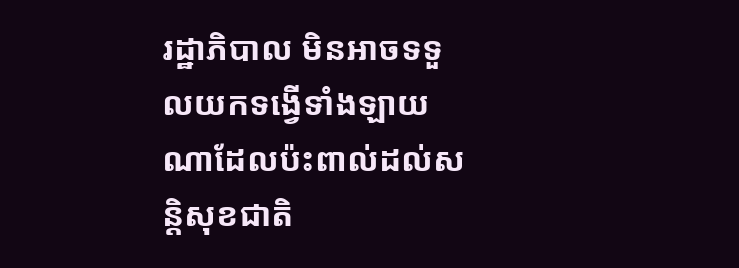រដ្ឋាភិបាល មិនអាចទទួលយកទង្វើទាំងឡាយណាដែលប៉ះពាល់ដល់សន្តិសុខជាតិ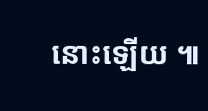នោះឡើយ ៕